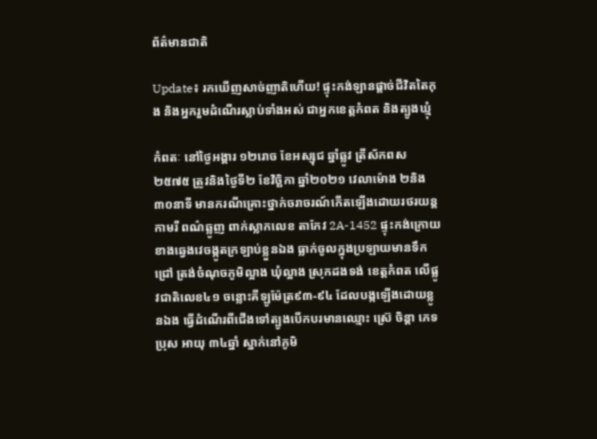ព័ត៌មានជាតិ

Update៖ រកឃើញសាច់ញាតិហើយ! ផ្ទុះកង់ឡានផ្ដាច់ជីវិតតៃកុង និងអ្នករួមដំណើរស្លាប់ទាំងអស់ ជាអ្នកខេត្តកំពត និងត្បូងឃ្មុំ

កំពតៈ នៅថ្ងៃអង្គារ ១២រោច ខែអស្សុជ ឆ្នាំឆ្លូវ ត្រីស័កពស២៥៧៥ ត្រូវនិងថ្ងៃទី២ ខែវិច្ឆិកា ឆ្នាំ២០២១ វេលាម៉ោង ២និង៣០នាទី មានករណីគ្រោះថ្នាក់ចរាចរណ៍កើតឡើងដោយរថរយន្ត កាមរី ពណ៌ឆ្លូញ ពាក់ស្លាកលេខ តាកែវ 2A-1452 ផ្ទុះកង់ក្រោយខាងឆ្វេងវេចង្កូតក្រឡាប់ខ្លួនឯង ធ្លាក់ចូលក្នុងប្រឡាយមានទឹកជ្រៅ ត្រង់ចំណុចភូមិល្អាង ឃុំល្អាង ស្រុកដងទង់ ខេត្តកំពត លើផ្លូវជាតិលេខ៤១ ចន្លោះគីឡូម៉ែត្រ៩៣-៩៤ ដែលបង្កឡើងដោយខ្លូនឯង ធ្វើដំណើរពីជើងទៅត្បូងបើកបរមានឈ្មោះ ស្រ៊េ ចិន្តា ភេទប្រុស អាយុ ៣៤ឆ្នាំ ស្នាក់នៅភូមិ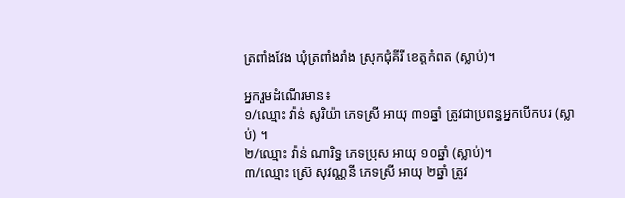ត្រពាំងវែង ឃុំត្រពាំងរាំង ស្រុកជុំគីរី ខេត្តកំពត (ស្លាប់)។

អ្នករួមដំណើរមាន៖
១/ឈ្មោះ វ៉ាន់ សូរិយ៉ា ភេទស្រី អាយុ ៣១ឆ្នាំ ត្រូវជាប្រពន្ធអ្នកបើកបរ (ស្លាប់) ។
២/ឈ្មោះ វ៉ាន់ ណារិទ្ធ ភេទប្រុស អាយុ ១០ឆ្នាំ (ស្លាប់)។
៣/ឈ្មោះ ស្រ៊េ សុវណ្ណនី ភេទស្រី អាយុ ២ឆ្នាំ ត្រូវ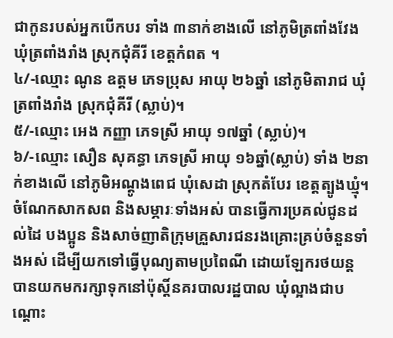ជាកូនរបស់អ្នកបើកបរ ទាំង ៣នាក់ខាងលើ នៅភូមិត្រពាំងវែង ឃុំត្រពាំងរាំង ស្រុកជុំគីរី ខេត្តកំពត ។
៤/-ឈ្មោះ ណូន ឧត្តម ភេទប្រុស អាយុ ២៦ឆ្នាំ នៅភូមិតារាជ ឃុំត្រពាំងរាំង ស្រុកជុំគីរី (ស្លាប់)។
៥/-ឈ្មោះ អេង កញ្ញា ភេទស្រី អាយុ ១៧ឆ្នាំ (ស្លាប់)។
៦/-ឈ្មោះ សឿន សុគន្ធា ភេទស្រី អាយុ ១៦ឆ្នាំ(ស្លាប់) ទាំង ២នាក់ខាងលើ នៅភូមិអណ្តូងពេជ ឃុំសេដា ស្រុកតំបែរ ខេត្តត្បូងឃ្មុំ។
ចំណែកសាកសព និងសម្ភារៈទាំងអស់ បានធ្វើការប្រគល់ជូនដល់ដៃ បងប្អូន និងសាច់ញាតិក្រុមគ្រួសារជនរងគ្រោះគ្រប់ចំនួនទាំងអស់ ដើម្បីយកទៅធ្វើបុណ្យតាមប្រពៃណី ដោយឡែករថយន្ត បានយកមករក្សាទុកនៅប៉ុស្តិ៍នគរបាលរដ្ឋបាល ឃុំល្អាងជាបណ្តោះ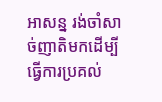អាសន្ន រង់ចាំសាច់ញាតិមកដើម្បីធ្វើការប្រគល់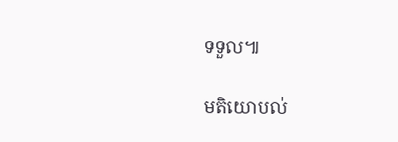ទទួល៕

មតិយោបល់